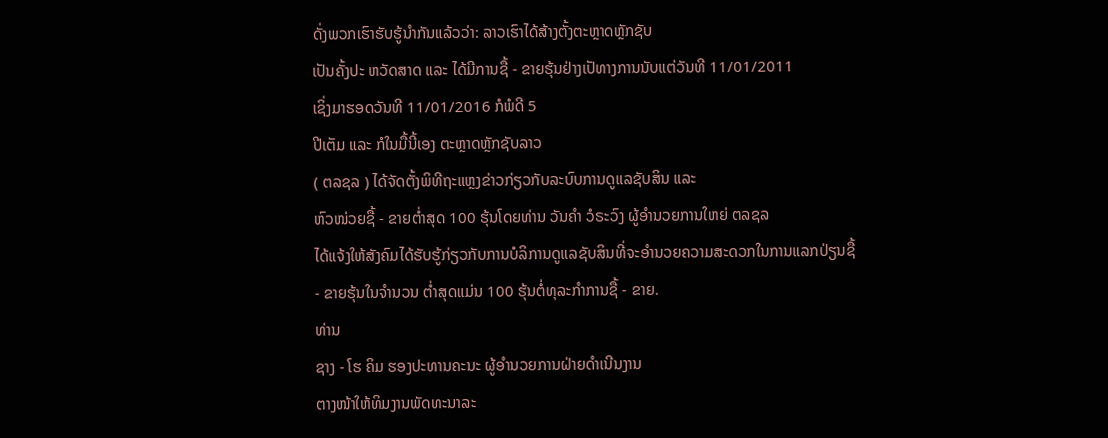ດັ່ງພວກເຮົາຮັບຮູ້ນຳກັນແລ້ວວ່າ: ລາວເຮົາໄດ້ສ້າງຕັ້ງຕະຫຼາດຫຼັກຊັບ
ເປັນຄັ້ງປະ ຫວັດສາດ ແລະ ໄດ້ມີການຊື້ - ຂາຍຮຸ້ນຢ່າງເປັທາງການນັບແຕ່ວັນທີ 11/01/2011
ເຊິ່ງມາຮອດວັນທີ 11/01/2016 ກໍພໍດີ 5
ປີເຕັມ ແລະ ກໍໃນມື້ນີ້ເອງ ຕະຫຼາດຫຼັກຊັບລາວ
( ຕລຊລ ) ໄດ້ຈັດຕັ້ງພິທີຖະແຫຼງຂ່າວກ່ຽວກັບລະບົບການດູແລຊັບສິນ ແລະ
ຫົວໜ່ວຍຊື້ - ຂາຍຕໍ່າສຸດ 100 ຮຸ້ນໂດຍທ່ານ ວັນຄໍາ ວໍຣະວົງ ຜູ້ອໍານວຍການໃຫຍ່ ຕລຊລ
ໄດ້ແຈ້ງໃຫ້ສັງຄົມໄດ້ຮັບຮູ້ກ່ຽວກັບການບໍລິການດູແລຊັບສິນທີ່ຈະອໍານວຍຄວາມສະດວກໃນການແລກປ່ຽນຊື້
- ຂາຍຮຸ້ນໃນຈໍານວນ ຕໍ່າສຸດແມ່ນ 100 ຮຸ້ນຕໍ່ທຸລະກໍາການຊື້ - ຂາຍ.
ທ່ານ
ຊາງ - ໂຮ ຄິມ ຮອງປະທານຄະນະ ຜູ້ອໍານວຍການຝ່າຍດໍາເນີນງານ
ຕາງໜ້າໃຫ້ທິມງານພັດທະນາລະ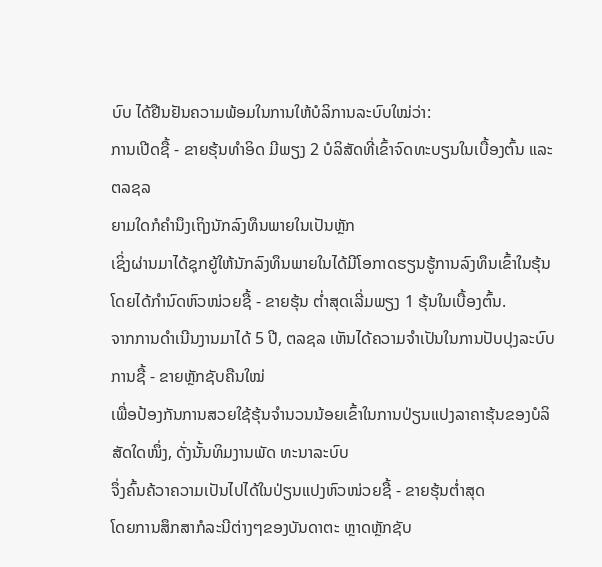ບົບ ໄດ້ຢືນຢັນຄວາມພ້ອມໃນການໃຫ້ບໍລິການລະບົບໃໝ່ວ່າ:
ການເປີດຊື້ - ຂາຍຮຸ້ນທໍາອິດ ມີພຽງ 2 ບໍລິສັດທີ່ເຂົ້າຈົດທະບຽນໃນເບື້ອງຕົ້ນ ແລະ ຕລຊລ
ຍາມໃດກໍຄໍານຶງເຖິງນັກລົງທຶນພາຍໃນເປັນຫຼັກ
ເຊິ່ງຜ່ານມາໄດ້ຊຸກຍູ້ໃຫ້ນັກລົງທຶນພາຍໃນໄດ້ມີໂອກາດຮຽນຮູ້ການລົງທຶນເຂົ້າໃນຮຸ້ນ
ໂດຍໄດ້ກໍານົດຫົວໜ່ວຍຊື້ - ຂາຍຮຸ້ນ ຕໍ່າສຸດເລີ່ມພຽງ 1 ຮຸ້ນໃນເບື້ອງຕົ້ນ.
ຈາກການດໍາເນີນງານມາໄດ້ 5 ປີ, ຕລຊລ ເຫັນໄດ້ຄວາມຈໍາເປັນໃນການປັບປຸງລະບົບການຊື້ - ຂາຍຫຼັກຊັບຄືນໃໝ່
ເພື່ອປ້ອງກັນການສວຍໃຊ້ຮຸ້ນຈໍານວນນ້ອຍເຂົ້າໃນການປ່ຽນແປງລາຄາຮຸ້ນຂອງບໍລິສັດໃດໜຶ່ງ, ດັ່ງນັ້ນທິມງານພັດ ທະນາລະບົບ
ຈຶ່ງຄົ້ນຄ້ວາຄວາມເປັນໄປໄດ້ໃນປ່ຽນແປງຫົວໜ່ວຍຊື້ - ຂາຍຮຸ້ນຕໍ່າສຸດ
ໂດຍການສຶກສາກໍລະນີຕ່າງໆຂອງບັນດາຕະ ຫຼາດຫຼັກຊັບ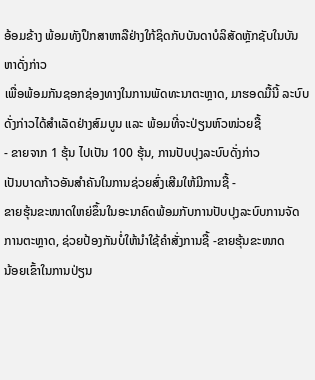ອ້ອມຂ້າງ ພ້ອມທັງປຶກສາຫາລືຢ່າງໃກ້ຊິດກັບບັນດາບໍລິສັດຫຼັກຊັບໃນບັນຫາດັ່ງກ່າວ
ເພື່ອພ້ອມກັນຊອກຊ່ອງທາງໃນການພັດທະນາຕະຫຼາດ, ມາຮອດມື້ນີ້ ລະບົບດັ່ງກ່າວໄດ້ສໍາເລັດຢ່າງສົມບູນ ແລະ ພ້ອມທີ່ຈະປ່ຽນຫົວໜ່ວຍຊື້
- ຂາຍຈາກ 1 ຮຸ້ນ ໄປເປັນ 100 ຮຸ້ນ, ການປັບປຸງລະບົບດັ່ງກ່າວ
ເປັນບາດກ້າວອັນສໍາຄັນໃນການຊ່ວຍສົ່ງເສີມໃຫ້ມີການຊື້ -
ຂາຍຮຸ້ນຂະໜາດໃຫຍ່ຂຶ້ນໃນອະນາຄົດພ້ອມກັບການປັບປຸງລະບົບການຈັດການຕະຫຼາດ, ຊ່ວຍປ້ອງກັນບໍ່ໃຫ້ນໍາໃຊ້ຄໍາສັ່ງການຊື້ -ຂາຍຮຸ້ນຂະໜາດ
ນ້ອຍເຂົ້າໃນການປ່ຽນ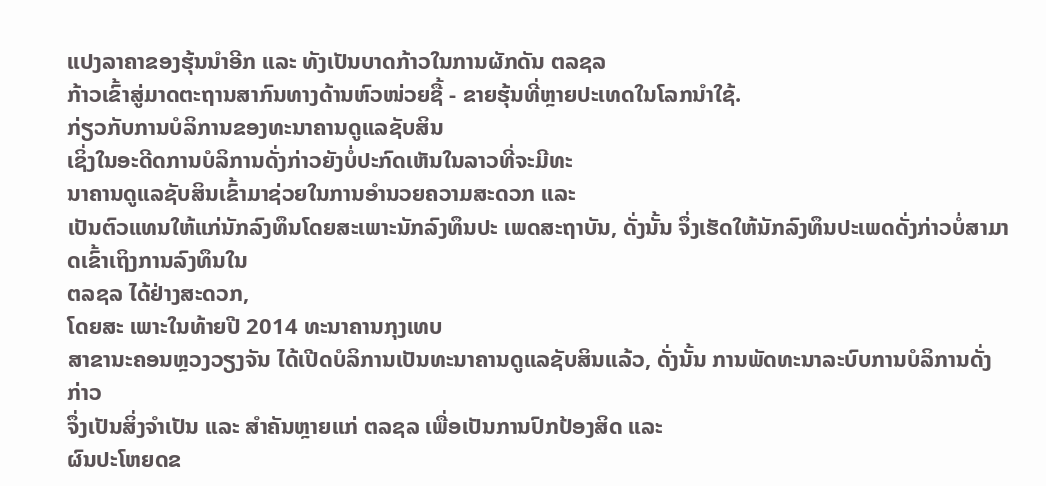ແປງລາຄາຂອງຮຸ້ນນໍາອີກ ແລະ ທັງເປັນບາດກ້າວໃນການຜັກດັນ ຕລຊລ
ກ້າວເຂົ້າສູ່ມາດຕະຖານສາກົນທາງດ້ານຫົວໜ່ວຍຊື້ - ຂາຍຮຸ້ນທີ່ຫຼາຍປະເທດໃນໂລກນໍາໃຊ້.
ກ່ຽວກັບການບໍລິການຂອງທະນາຄານດູແລຊັບສິນ
ເຊິ່ງໃນອະດີດການບໍລິການດັ່ງກ່າວຍັງບໍ່ປະກົດເຫັນໃນລາວທີ່ຈະມີທະ
ນາຄານດູແລຊັບສິນເຂົ້າມາຊ່ວຍໃນການອໍານວຍຄວາມສະດວກ ແລະ
ເປັນຕົວແທນໃຫ້ແກ່ນັກລົງທຶນໂດຍສະເພາະນັກລົງທຶນປະ ເພດສະຖາບັນ, ດັ່ງນັ້ນ ຈຶ່ງເຮັດໃຫ້ນັກລົງທຶນປະເພດດັ່ງກ່າວບໍ່ສາມາດເຂົ້າເຖິງການລົງທຶນໃນ
ຕລຊລ ໄດ້ຢ່າງສະດວກ,
ໂດຍສະ ເພາະໃນທ້າຍປີ 2014 ທະນາຄານກຸງເທບ
ສາຂານະຄອນຫຼວງວຽງຈັນ ໄດ້ເປີດບໍລິການເປັນທະນາຄານດູແລຊັບສິນແລ້ວ, ດັ່ງນັ້ນ ການພັດທະນາລະບົບການບໍລິການດັ່ງກ່າວ
ຈຶ່ງເປັນສິ່ງຈໍາເປັນ ແລະ ສໍາຄັນຫຼາຍແກ່ ຕລຊລ ເພື່ອເປັນການປົກປ້ອງສິດ ແລະ
ຜົນປະໂຫຍດຂ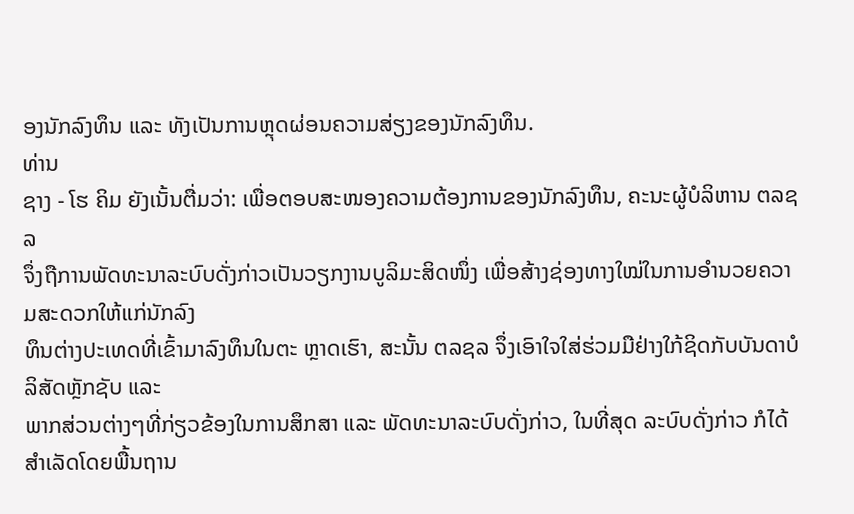ອງນັກລົງທຶນ ແລະ ທັງເປັນການຫຼຸດຜ່ອນຄວາມສ່ຽງຂອງນັກລົງທຶນ.
ທ່ານ
ຊາງ - ໂຮ ຄິມ ຍັງເນັ້ນຕື່ມວ່າ: ເພື່ອຕອບສະໜອງຄວາມຕ້ອງການຂອງນັກລົງທຶນ, ຄະນະຜູ້ບໍລິຫານ ຕລຊລ
ຈຶ່ງຖືການພັດທະນາລະບົບດັ່ງກ່າວເປັນວຽກງານບູລິມະສິດໜຶ່ງ ເພື່ອສ້າງຊ່ອງທາງໃໝ່ໃນການອໍານວຍຄວາມສະດວກໃຫ້ແກ່ນັກລົງ
ທຶນຕ່າງປະເທດທີ່ເຂົ້າມາລົງທຶນໃນຕະ ຫຼາດເຮົາ, ສະນັ້ນ ຕລຊລ ຈຶ່ງເອົາໃຈໃສ່ຮ່ວມມືຢ່າງໃກ້ຊິດກັບບັນດາບໍລິສັດຫຼັກຊັບ ແລະ
ພາກສ່ວນຕ່າງໆທີ່ກ່ຽວຂ້ອງໃນການສຶກສາ ແລະ ພັດທະນາລະບົບດັ່ງກ່າວ, ໃນທີ່ສຸດ ລະບົບດັ່ງກ່າວ ກໍໄດ້ສໍາເລັດໂດຍພື້ນຖານ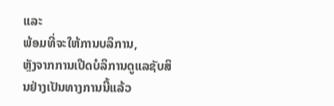ແລະ
ພ້ອມທີ່ຈະໃຫ້ການບລິການ,
ຫຼັງຈາກການເປີດບໍລິການດູແລຊັບສິນຢ່າງເປັນທາງການນີ້ແລ້ວ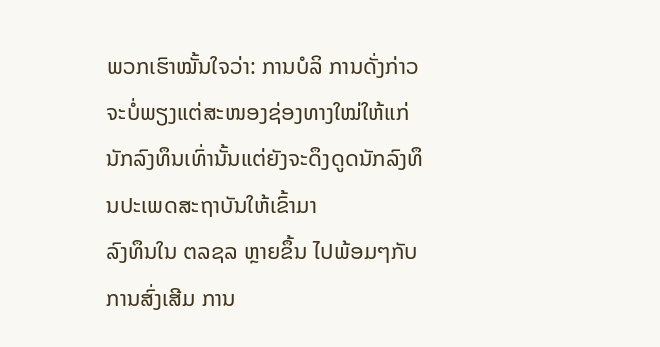ພວກເຮົາໝັ້ນໃຈວ່າ: ການບໍລິ ການດັ່ງກ່າວ
ຈະບໍ່ພຽງແຕ່ສະໜອງຊ່ອງທາງໃໝ່ໃຫ້ແກ່ນັກລົງທຶນເທົ່ານັ້ນແຕ່ຍັງຈະດຶງດູດນັກລົງທຶນປະເພດສະຖາບັນໃຫ້ເຂົ້າມາ
ລົງທຶນໃນ ຕລຊລ ຫຼາຍຂຶ້ນ ໄປພ້ອມໆກັບການສົ່ງເສີມ ການ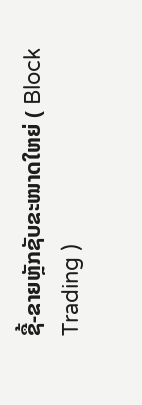ຊື້-ຂາຍຫຼັກຊັບຂະໜາດໃຫຍ່ ( Block
Trading )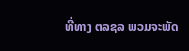ທີ່ທາງ ຕລຊລ ພວມຈະພັດ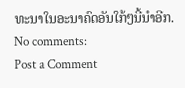ທະນາໃນອະນາຄົດອັນໃກ້ໆນີ້ນໍາອີກ.
No comments:
Post a Comment